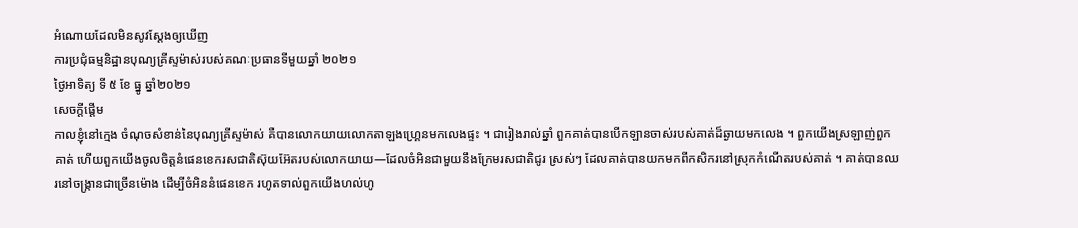អំណោយដែលមិនសូវស្ដែងឲ្យឃើញ
ការប្រជុំធម្មនិដ្ឋានបុណ្យគ្រីស្ទម៉ាស់របស់គណៈប្រធានទីមួយឆ្នាំ ២០២១
ថ្ងៃអាទិត្យ ទី ៥ ខែ ធ្នូ ឆ្នាំ២០២១
សេចក្ដីផ្ដើម
កាលខ្ញុំនៅក្មេង ចំណុចសំខាន់នៃបុណ្យគ្រីស្ទម៉ាស់ គឺបានលោកយាយលោកតាឡងហ្គ្រេនមកលេងផ្ទះ ។ ជារៀងរាល់ឆ្នាំ ពួកគាត់បានបើកឡានចាស់របស់គាត់ដ៏ឆ្ងាយមកលេង ។ ពួកយើងស្រឡាញ់ពួកគាត់ ហើយពួកយើងចូលចិត្តនំផេនខេករសជាតិស៊ុយអ៊ែតរបស់លោកយាយ—ដែលចំអិនជាមួយនឹងក្រែមរសជាតិជូរ ស្រស់ៗ ដែលគាត់បានយកមកពីកសិករនៅស្រុកកំណើតរបស់គាត់ ។ គាត់បានឈរនៅចង្ក្រានជាច្រើនម៉ោង ដើម្បីចំអិននំផេនខេក រហូតទាល់ពួកយើងហល់ហូ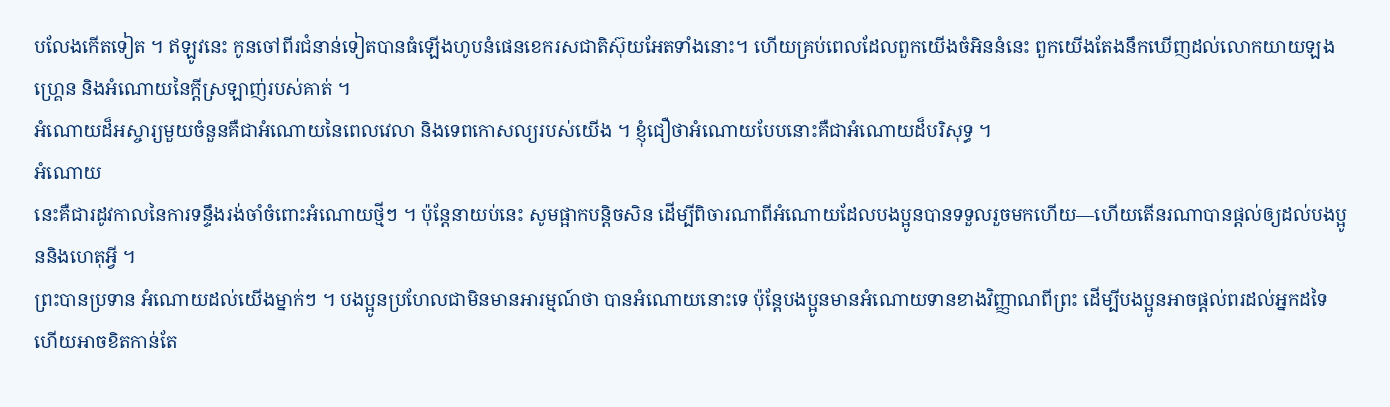បលែងកើតទៀត ។ ឥឡូវនេះ កូនចៅពីរជំនាន់ទៀតបានធំឡើងហូបនំផេនខេករសជាតិស៊ុយអែតទាំងនោះ។ ហើយគ្រប់ពេលដែលពួកយើងចំអិននំនេះ ពួកយើងតែងនឹកឃើញដល់លោកយាយឡងហ្គ្រេន និងអំណោយនៃក្តីស្រឡាញ់របស់គាត់ ។
អំណោយដ៏អស្ចារ្យមួយចំនួនគឺជាអំណោយនៃពេលវេលា និងទេពកោសល្យរបស់យើង ។ ខ្ញុំជឿថាអំណោយបែបនោះគឺជាអំណោយដ៏បរិសុទ្ធ ។
អំណោយ
នេះគឺជារដូវកាលនៃការទន្ទឹងរង់ចាំចំពោះអំណោយថ្មីៗ ។ ប៉ុន្តែនាយប់នេះ សូមផ្អាកបន្តិចសិន ដើម្បីពិចារណាពីអំណោយដែលបងប្អូនបានទទួលរួចមកហើយ—ហើយតើនរណាបានផ្តល់ឲ្យដល់បងប្អូននិងហេតុអ្វី ។
ព្រះបានប្រទាន អំណោយដល់យើងម្នាក់ៗ ។ បងប្អូនប្រហែលជាមិនមានអារម្មណ៍ថា បានអំណោយនោះទេ ប៉ុន្តែបងប្អូនមានអំណោយទានខាងវិញ្ញាណពីព្រះ ដើម្បីបងប្អូនអាចផ្តល់ពរដល់អ្នកដទៃ ហើយអាចខិតកាន់តែ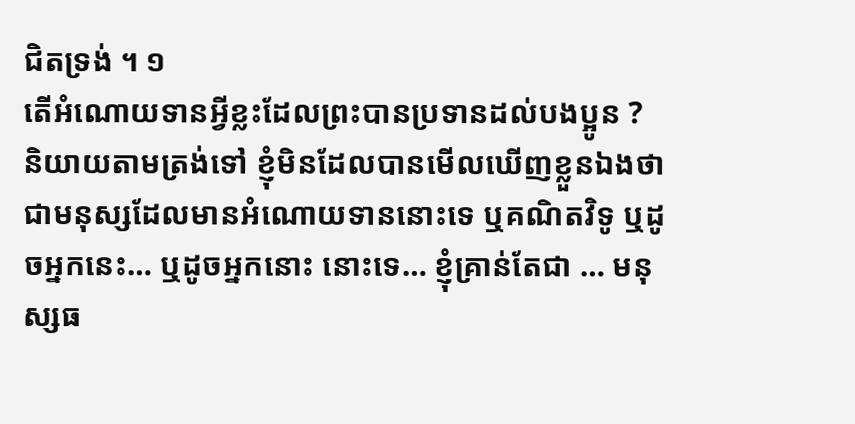ជិតទ្រង់ ។ ១
តើអំណោយទានអ្វីខ្លះដែលព្រះបានប្រទានដល់បងប្អូន ?
និយាយតាមត្រង់ទៅ ខ្ញុំមិនដែលបានមើលឃើញខ្លួនឯងថាជាមនុស្សដែលមានអំណោយទាននោះទេ ឬគណិតវិទូ ឬដូចអ្នកនេះ… ឬដូចអ្នកនោះ នោះទេ… ខ្ញុំគ្រាន់តែជា … មនុស្សធ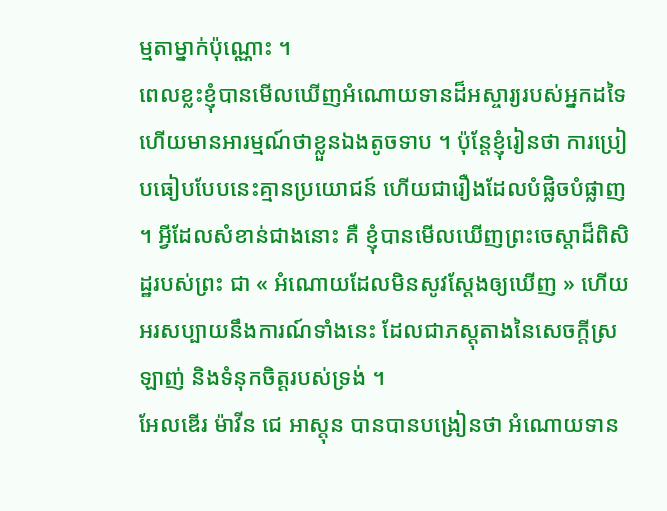ម្មតាម្នាក់ប៉ុណ្ណោះ ។
ពេលខ្លះខ្ញុំបានមើលឃើញអំណោយទានដ៏អស្ចារ្យរបស់អ្នកដទៃ ហើយមានអារម្មណ៍ថាខ្លួនឯងតូចទាប ។ ប៉ុន្តែខ្ញុំរៀនថា ការប្រៀបធៀបបែបនេះគ្មានប្រយោជន៍ ហើយជារឿងដែលបំផ្លិចបំផ្លាញ ។ អ្វីដែលសំខាន់ជាងនោះ គឺ ខ្ញុំបានមើលឃើញព្រះចេស្តាដ៏ពិសិដ្ឋរបស់ព្រះ ជា « អំណោយដែលមិនសូវស្ដែងឲ្យឃើញ » ហើយអរសប្បាយនឹងការណ៍ទាំងនេះ ដែលជាភស្តុតាងនៃសេចក្តីស្រឡាញ់ និងទំនុកចិត្តរបស់ទ្រង់ ។
អែលឌើរ ម៉ាវីន ជេ អាស្តុន បានបានបង្រៀនថា អំណោយទាន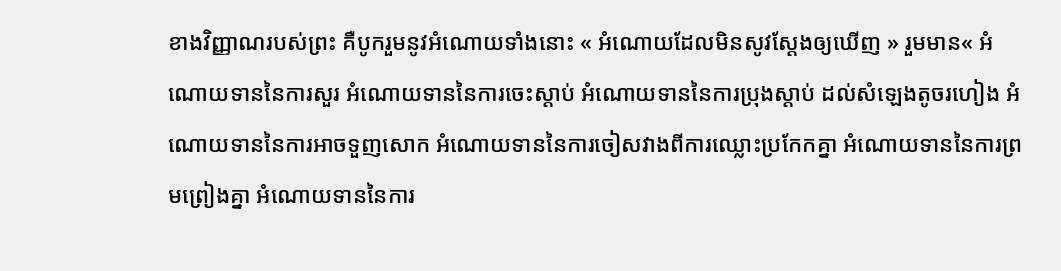ខាងវិញ្ញាណរបស់ព្រះ គឺបូករួមនូវអំណោយទាំងនោះ « អំណោយដែលមិនសូវស្ដែងឲ្យឃើញ » រួមមាន« អំណោយទាននៃការសួរ អំណោយទាននៃការចេះស្ដាប់ អំណោយទាននៃការប្រុងស្ដាប់ ដល់សំឡេងតូចរហៀង អំណោយទាននៃការអាចទួញសោក អំណោយទាននៃការចៀសវាងពីការឈ្លោះប្រកែកគ្នា អំណោយទាននៃការព្រមព្រៀងគ្នា អំណោយទាននៃការ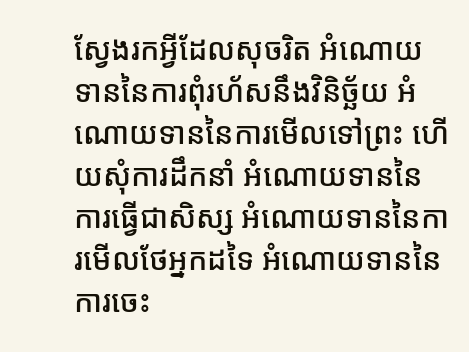ស្វែងរកអ្វីដែលសុចរិត អំណោយទាននៃការពុំរហ័សនឹងវិនិច្ឆ័យ អំណោយទាននៃការមើលទៅព្រះ ហើយសុំការដឹកនាំ អំណោយទាននៃការធ្វើជាសិស្ស អំណោយទាននៃការមើលថែអ្នកដទៃ អំណោយទាននៃការចេះ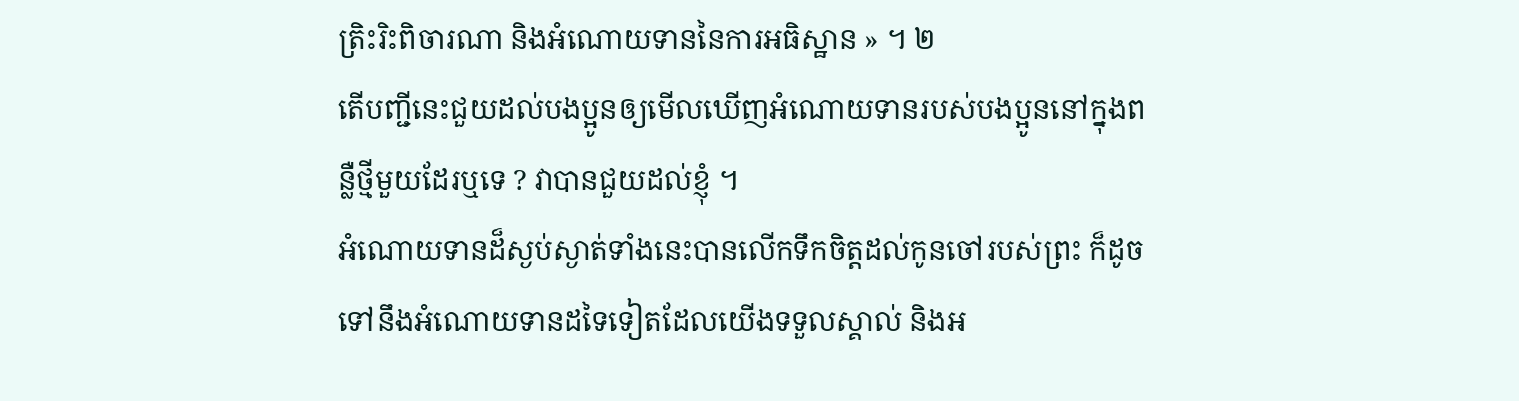ត្រិះរិះពិចារណា និងអំណោយទាននៃការអធិស្ឋាន » ។ ២
តើបញ្ជីនេះជួយដល់បងប្អូនឲ្យមើលឃើញអំណោយទានរបស់បងប្អូននៅក្នុងពន្លឺថ្មីមួយដែរឬទេ ? វាបានជួយដល់ខ្ញុំ ។
អំណោយទានដ៏ស្ងប់ស្ងាត់ទាំងនេះបានលើកទឹកចិត្តដល់កូនចៅរបស់ព្រះ ក៏ដូចទៅនឹងអំណោយទានដទៃទៀតដែលយើងទទួលស្គាល់ និងអ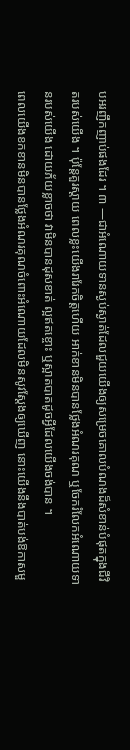បអរញឹកញាប់ផងដែរ ។ ៣ —ជាអំណោយទានស្ងប់ស្ងាត់ដែលជួយយើងឲ្យសម្រេចគោលបំណងដ៏សំខាន់បំផុតក្នុងជីវិតរបស់យើង ។ ប៉ុន្តែគួរស្តាយ ពេលខ្លះយើងរារែកចិត្តហើយ អាក់ខានមិនបានថ្លែងអំណរគុណ ឬចែករំលែកអំណោយទានរបស់យើង ដោយភ័យខ្លាចថា វាមិនបានដុសខាត់ ល្អឥតខ្ចោះ ឬស្អាតបាតដូចអ្វីដែលយើងចង់បាន ។
ពេលយើងខកខានមិនបានថ្លែងអំណរគុណចំពោះអំណោយដែលមិនសូវស្ដែងឲ្យឃើញ នោះយើងនឹងបាត់បង់ឱកាសមួ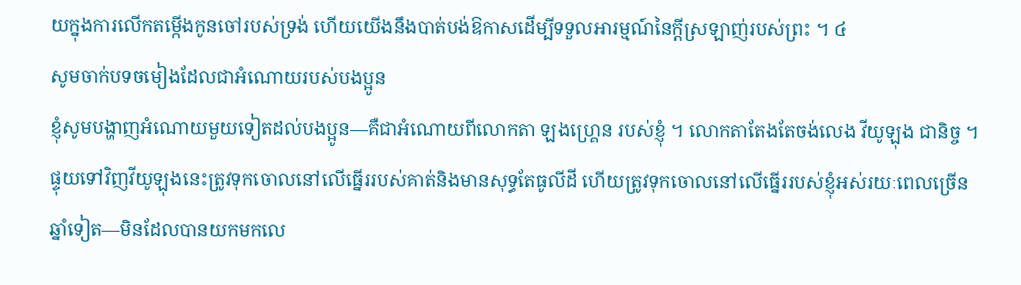យក្នុងការលើកតម្កើងកូនចៅរបស់ទ្រង់ ហើយយើងនឹងបាត់បង់ឱកាសដើម្បីទទួលអារម្មណ៍នៃក្តីស្រឡាញ់របស់ព្រះ ។ ៤
សូមចាក់បទចមៀងដែលជាអំណោយរបស់បងប្អូន
ខ្ញុំសូមបង្ហាញអំណោយមួយទៀតដល់បងប្អូន—គឺជាអំណោយពីលោកតា ឡងហ្គ្រេន របស់ខ្ញុំ ។ លោកតាតែងតែចង់លេង វីយូឡុង ជានិច្ច ។ ផ្ទុយទៅវិញវីយូឡុងនេះត្រូវទុកចោលនៅលើធ្នើររបស់គាត់និងមានសុទ្ធតែធូលីដី ហើយត្រូវទុកចោលនៅលើធ្នើររបស់ខ្ញុំអស់រយៈពេលច្រើនឆ្នាំទៀត—មិនដែលបានយកមកលេ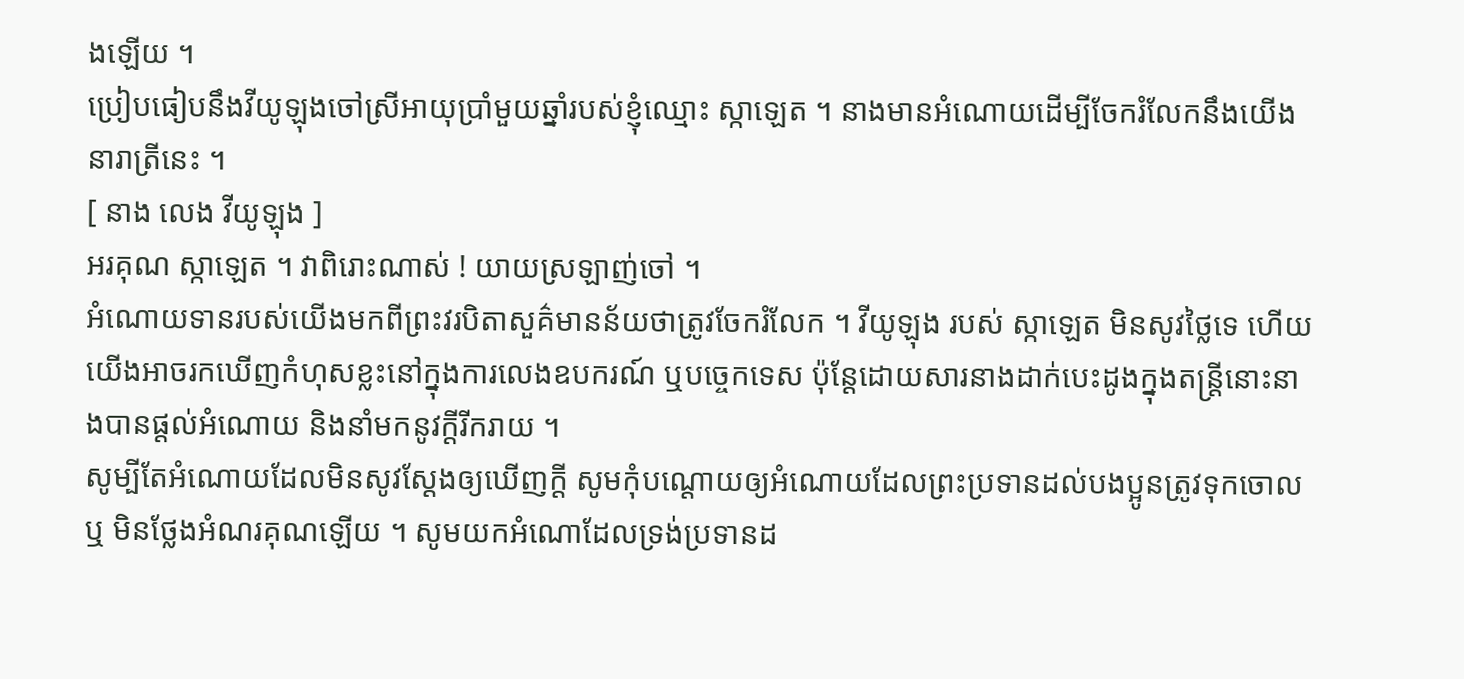ងឡើយ ។
ប្រៀបធៀបនឹងវីយូឡុងចៅស្រីអាយុប្រាំមួយឆ្នាំរបស់ខ្ញុំឈ្មោះ ស្កាឡេត ។ នាងមានអំណោយដើម្បីចែករំលែកនឹងយើងនារាត្រីនេះ ។
[ នាង លេង វីយូឡុង ]
អរគុណ ស្កាឡេត ។ វាពិរោះណាស់ ! យាយស្រឡាញ់ចៅ ។
អំណោយទានរបស់យើងមកពីព្រះវរបិតាសួគ៌មានន័យថាត្រូវចែករំលែក ។ វីយូឡុង របស់ ស្កាឡេត មិនសូវថ្លៃទេ ហើយយើងអាចរកឃើញកំហុសខ្លះនៅក្នុងការលេងឧបករណ៍ ឬបច្ចេកទេស ប៉ុន្តែដោយសារនាងដាក់បេះដូងក្នុងតន្រ្តីនោះនាងបានផ្តល់អំណោយ និងនាំមកនូវក្តីរីករាយ ។
សូម្បីតែអំណោយដែលមិនសូវស្ដែងឲ្យឃើញក្តី សូមកុំបណ្តោយឲ្យអំណោយដែលព្រះប្រទានដល់បងប្អូនត្រូវទុកចោល ឬ មិនថ្លែងអំណរគុណឡើយ ។ សូមយកអំណោដែលទ្រង់ប្រទានដ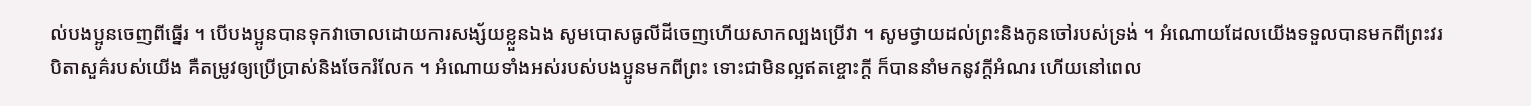ល់បងប្អូនចេញពីធ្នើរ ។ បើបងប្អូនបានទុកវាចោលដោយការសង្ស័យខ្លួនឯង សូមបោសធូលីដីចេញហើយសាកល្បងប្រើវា ។ សូមថ្វាយដល់ព្រះនិងកូនចៅរបស់ទ្រង់ ។ អំណោយដែលយើងទទួលបានមកពីព្រះវរបិតាសួគ៌របស់យើង គឺតម្រូវឲ្យប្រើប្រាស់និងចែករំលែក ។ អំណោយទាំងអស់របស់បងប្អូនមកពីព្រះ ទោះជាមិនល្អឥតខ្ចោះក្តី ក៏បាននាំមកនូវក្តីអំណរ ហើយនៅពេល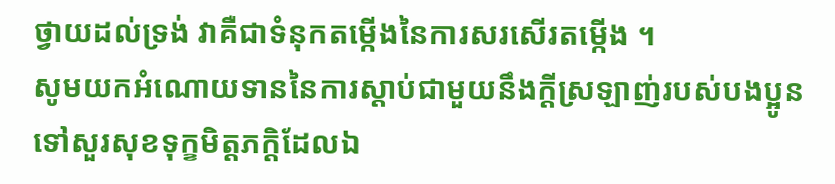ថ្វាយដល់ទ្រង់ វាគឺជាទំនុកតម្កើងនៃការសរសើរតម្កើង ។
សូមយកអំណោយទាននៃការស្តាប់ជាមួយនឹងក្តីស្រឡាញ់របស់បងប្អូនទៅសួរសុខទុក្ខមិត្តភក្តិដែលឯ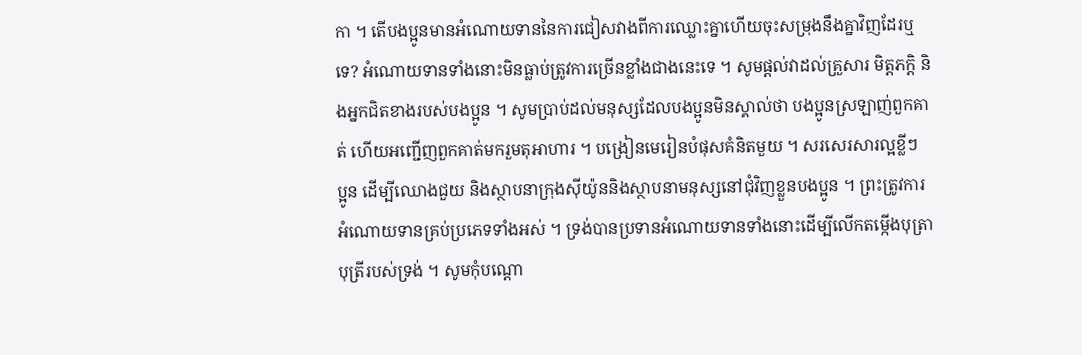កា ។ តើបងប្អូនមានអំណោយទាននៃការជៀសវាងពីការឈ្លោះគ្នាហើយចុះសម្រុងនឹងគ្នាវិញដែរឬទេ? អំណោយទានទាំងនោះមិនធ្លាប់ត្រូវការច្រើនខ្លាំងជាងនេះទេ ។ សូមផ្តល់វាដល់គ្រួសារ មិត្តភក្តិ និងអ្នកជិតខាងរបស់បងប្អូន ។ សូមប្រាប់ដល់មនុស្សដែលបងប្អូនមិនស្គាល់ថា បងប្អូនស្រឡាញ់ពួកគាត់ ហើយអញ្ជើញពួកគាត់មករួមតុអាហារ ។ បង្រៀនមេរៀនបំផុសគំនិតមួយ ។ សរសេរសារល្អខ្លីៗ ប្អូន ដើម្បីឈោងជួយ និងស្ថាបនាក្រុងស៊ីយ៉ូននិងស្ថាបនាមនុស្សនៅជុំវិញខ្លួនបងប្អូន ។ ព្រះត្រូវការអំណោយទានគ្រប់ប្រភេទទាំងអស់ ។ ទ្រង់បានប្រទានអំណោយទានទាំងនោះដើម្បីលើកតម្កើងបុត្រាបុត្រីរបស់ទ្រង់ ។ សូមកុំបណ្តោ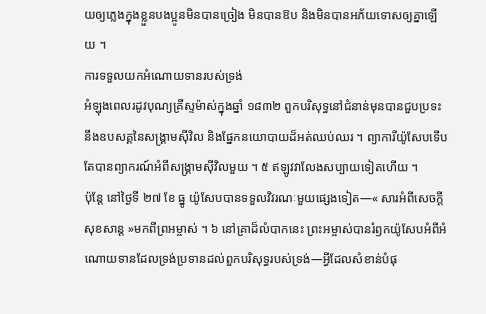យឲ្យភ្លេងក្នុងខ្លួនបងប្អូនមិនបានច្រៀង មិនបានឱប និងមិនបានអភ័យទោសឲ្យគ្នាឡើយ ។
ការទទួលយកអំណោយទានរបស់ទ្រង់
អំឡុងពេលរដូវបុណ្យគ្រីស្ទម៉ាស់ក្នុងឆ្នាំ ១៨៣២ ពួកបរិសុទ្ធនៅជំនាន់មុនបានជួបប្រទះនឹងឧបសគ្គនៃសង្គ្រាមស៊ីវិល និងផ្នែកនយោបាយដ៏អត់ឈប់ឈរ ។ ព្យាការីយ៉ូសែបទើបតែបានព្យាករណ៍អំពីសង្គ្រាមស៊ីវិលមួយ ។ ៥ ឥឡូវវាលែងសប្បាយទៀតហើយ ។
ប៉ុន្តែ នៅថ្ងៃទី ២៧ ខែ ធ្នូ យ៉ូសែបបានទទួលវិវរណៈមួយផ្សេងទៀត—« សារអំពីសេចក្តីសុខសាន្ត »មកពីព្រអម្ចាស់ ។ ៦ នៅគ្រាដ៏លំបាកនេះ ព្រះអម្ចាស់បានរំឭកយ៉ូសែបអំពីអំណោយទានដែលទ្រង់ប្រទានដល់ពួកបរិសុទ្ធរបស់ទ្រង់—អ្វីដែលសំខាន់បំផុ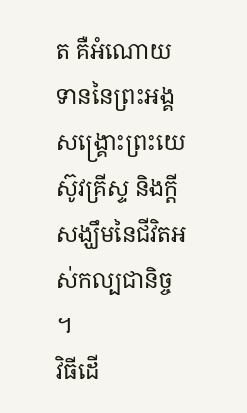ត គឺអំណោយទាននៃព្រះអង្គសង្គ្រោះព្រះយេស៊ូវគ្រីស្ទ និងក្តីសង្ឃឹមនៃជីវិតអស់កល្បជានិច្ច ។
វិធីដើ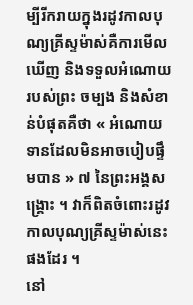ម្បីរីករាយក្នុងរដូវកាលបុណ្យគ្រីស្ទម៉ាស់គឺការមើលឃើញ និងទទួលអំណោយរបស់ព្រះ ចម្បង និងសំខាន់បំផុតគឺថា « អំណោយទានដែលមិនអាចបៀបផ្ទឹមបាន » ៧ នៃព្រះអង្គសង្គ្រោះ ។ វាក៏ពិតចំពោះរដូវកាលបុណ្យគ្រីស្ទម៉ាស់នេះផងដែរ ។
នៅ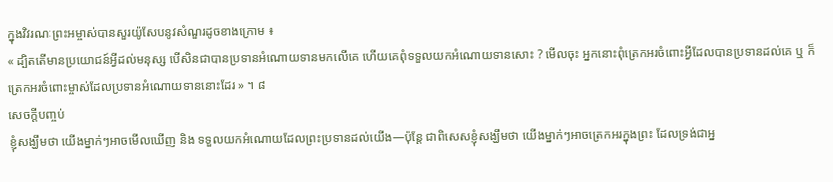ក្នុងវិវរណៈព្រះអម្ចាស់បានសួរយ៉ូសែបនូវសំណួរដូចខាងក្រោម ៖
« ដ្បិតតើមានប្រយោជន៍អ្វីដល់មនុស្ស បើសិនជាបានប្រទានអំណោយទានមកលើគេ ហើយគេពុំទទួលយកអំណោយទានសោះ ? មើលចុះ អ្នកនោះពុំត្រេកអរចំពោះអ្វីដែលបានប្រទានដល់គេ ឬ ក៏ត្រេកអរចំពោះម្ចាស់ដែលប្រទានអំណោយទាននោះដែរ » ។ ៨
សេចក្ដីបញ្ចប់
ខ្ញុំសង្ឃឹមថា យើងម្នាក់ៗអាចមើលឃើញ និង ទទួលយកអំណោយដែលព្រះប្រទានដល់យើង—ប៉ុន្តែ ជាពិសេសខ្ញុំសង្ឃឹមថា យើងម្នាក់ៗអាចត្រេកអរក្នុងព្រះ ដែលទ្រង់ជាអ្ន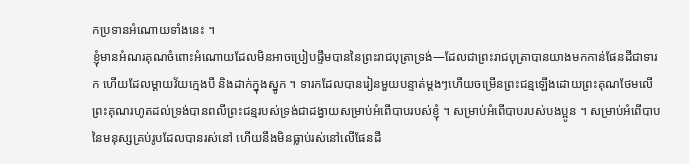កប្រទានអំណោយទាំងនេះ ។
ខ្ញុំមានអំណរគុណចំពោះអំណោយដែលមិនអាចប្រៀបផ្ទឹមបាននៃព្រះរាជបុត្រាទ្រង់—ដែលជាព្រះរាជបុត្រាបានយាងមកកាន់ផែនដីជាទារក ហើយដែលម្តាយវ័យក្មេងបី និងដាក់ក្នុងស្នូក ។ ទារកដែលបានរៀនមួយបន្ទាត់ម្តងៗហើយចម្រើនព្រះជន្មឡើងដោយព្រះគុណថែមលើព្រះគុណរហូតដល់ទ្រង់បានពលីព្រះជន្មរបស់ទ្រង់ជាដង្វាយសម្រាប់អំពើបាបរបស់ខ្ញុំ ។ សម្រាប់អំពើបាបរបស់បងប្អូន ។ សម្រាប់អំពើបាបនៃមនុស្សគ្រប់រូបដែលបានរស់នៅ ហើយនឹងមិនធ្លាប់រស់នៅលើផែនដី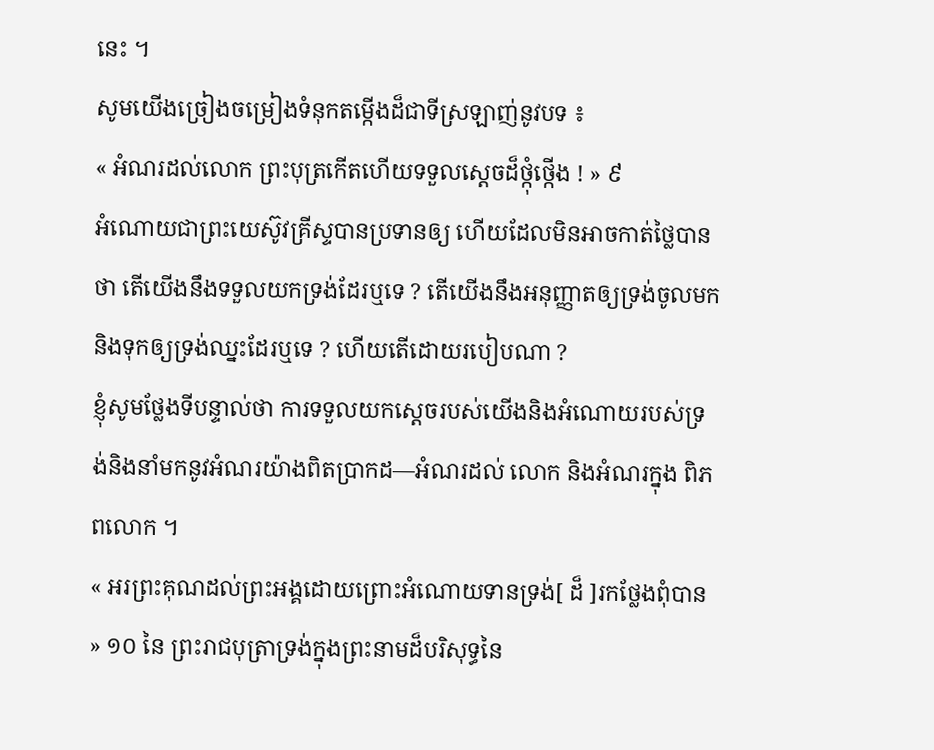នេះ ។
សូមយើងច្រៀងចម្រៀងទំនុកតម្កើងដ៏ជាទីស្រឡាញ់នូវបទ ៖
« អំណរដល់លោក ព្រះបុត្រកើតហើយទទួលស្តេចដ៏ថ្កុំថ្កើង ! » ៩
អំណោយជាព្រះយេស៊ូវគ្រីស្ទបានប្រទានឲ្យ ហើយដែលមិនអាចកាត់ថ្លៃបាន ថា តើយើងនឹងទទួលយកទ្រង់ដែរឬទេ ? តើយើងនឹងអនុញ្ញាតឲ្យទ្រង់ចូលមកនិងទុកឲ្យទ្រង់ឈ្នះដែរឬទេ ? ហើយតើដោយរបៀបណា ?
ខ្ញុំសូមថ្លែងទីបន្ទាល់ថា ការទទួលយកស្តេចរបស់យើងនិងអំណោយរបស់ទ្រង់និងនាំមកនូវអំណរយ៉ាងពិតប្រាកដ—អំណរដល់ លោក និងអំណរក្នុង ពិភពលោក ។
« អរព្រះគុណដល់ព្រះអង្គដោយព្រោះអំណោយទានទ្រង់[ ដ៏ ]រកថ្លែងពុំបាន » ១០ នៃ ព្រះរាជបុត្រាទ្រង់ក្នុងព្រះនាមដ៏បរិសុទ្ធនៃ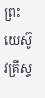ព្រះយេស៊ូវគ្រីស្ទ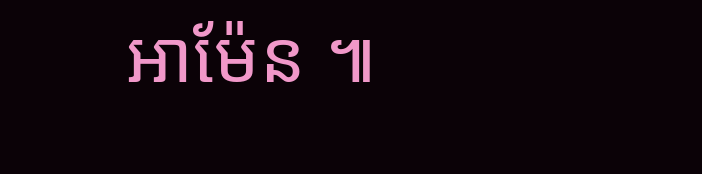អាម៉ែន ៕